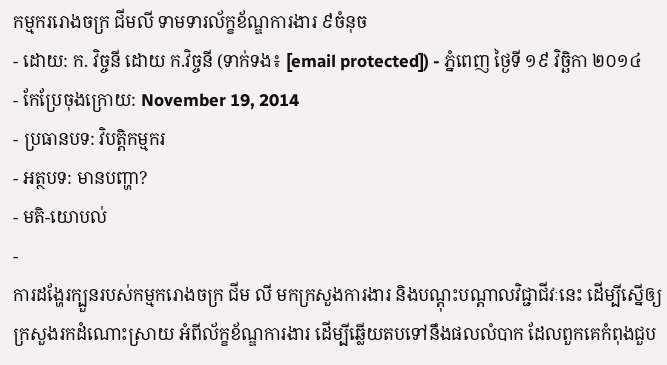កម្មកររោងចក្រ ជីមលី ទាមទារល័ក្ខខ័ណ្ឌការងារ ៩ចំនុច
- ដោយ: ក. វិច្ចនី ដោយ ក.វិច្ចនី (ទាក់ទង៖ [email protected]) - ភ្នំពេញ ថ្ងៃទី ១៩ វិច្ឆិកា ២០១៤
- កែប្រែចុងក្រោយ: November 19, 2014
- ប្រធានបទ: វិបត្តិកម្មករ
- អត្ថបទ: មានបញ្ហា?
- មតិ-យោបល់
-
ការដង្ហែរក្បួនរបស់កម្មករោងចក្រ ជីម លី មកក្រសួងការងារ និងបណ្តុះបណ្តាលវិជ្ជាជីវៈនេះ ដើម្បីស្នើឲ្យក្រសួងរកដំណោះស្រាយ អំពីល័ក្ខខ័ណ្ឌការងារ ដើម្បីឆ្លើយតបទៅនឹងផលលំបាក ដែលពួកគេកំពុងជួប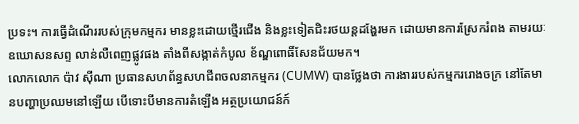ប្រទះ។ ការធ្វើដំណើររបស់ក្រុមកម្មករ មានខ្លះដោយថ្មើរជើង និងខ្លះទៀតជិះរថយន្តដង្ហែរមក ដោយមានការស្រែករំពង តាមរយៈឧឃោសនសព្ទ លាន់លឺពេញផ្លូវផង តាំងពីសង្កាត់កំបូល ខ័ណ្ឌពោធិ៍សែនជ័យមក។
លោកលោក ប៉ាវ ស៊ីណា ប្រធានសហព័ន្ធសហជីពចលនាកម្មករ (CUMW) បានថ្លែងថា ការងាររបស់កម្មកររោងចក្រ នៅតែមានបញ្ហាប្រឈមនៅឡើយ បើទោះបីមានការតំឡើង អត្ថប្រយោជន៍ក៍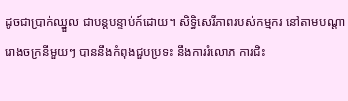ដូចជាប្រាក់ឈ្នួល ជាបន្តបន្ទាប់ក៍ដោយ។ សិទ្ធិសេរីភាពរបស់កម្មករ នៅតាមបណ្តារោងចក្រនីមួយៗ បាននឹងកំពុងជួបប្រទះ នឹងការរំលោភ ការជិះ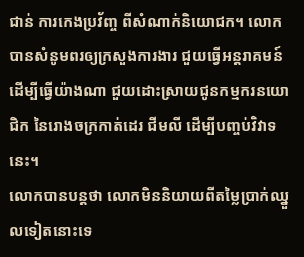ជាន់ ការកេងប្រវ័ញ្ច ពីសំណាក់និយោជក។ លោកបានសំនូមពរឲ្យក្រសួងការងារ ជួយធ្វើអន្តរាគមន៍ ដើម្បីធ្វើយ៉ាងណា ជួយដោះស្រាយជូនកម្មករនយោជិក នៃរោងចក្រកាត់ដេរ ជីមលី ដើម្បីបញ្ចប់វិវាទនេះ។
លោកបានបន្តថា លោកមិននិយាយពីតម្លៃប្រាក់ឈ្នួលទៀតនោះទេ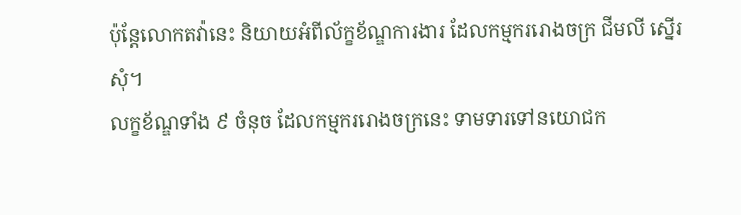ប៉ុន្តែលោកតវ៉ានេះ និយាយអំពីល័ក្ខខ័ណ្ឌការងារ ដែលកម្មកររោងចក្រ ជីមលី ស្នើរសុំ។
លក្ខខ័ណ្ឌទាំង ៩ ចំនុច ដែលកម្មកររោងចក្រនេះ ទាមទារទៅនយោជក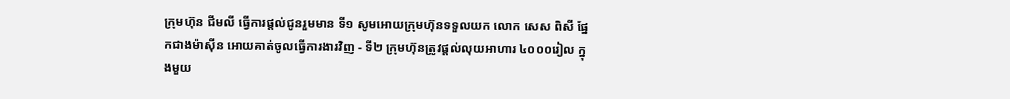ក្រុមហ៊ុន ជីមលី ធ្វើការផ្តល់ជូនរួមមាន ទី១ សូមអោយក្រុមហ៊ុនទទួលយក លោក សេស ពិសី ផ្នែកជាងម៉ាស៊ីន អោយគាត់ចូលធ្វើការងារវិញ - ទី២ ក្រុមហ៊ុនត្រូវផ្តល់លុយអាហារ ៤០០០រៀល ក្នុងមួយ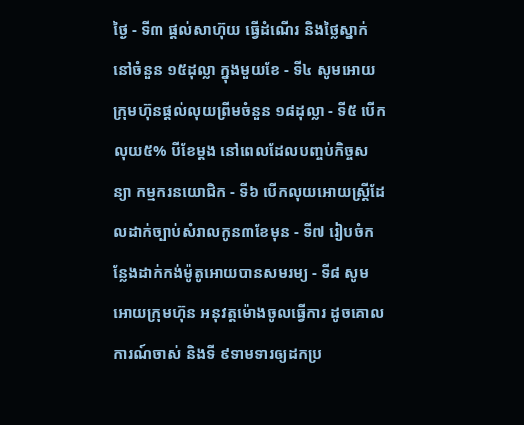ថ្ងៃ - ទី៣ ផ្តល់សាហ៊ុយ ធ្វើដំណើរ និងថ្លៃស្នាក់នៅចំនួន ១៥ដុល្លា ក្នុងមួយខែ - ទី៤ សូមអោយក្រុមហ៊ុនផ្តល់លុយព្រីមចំនួន ១៨ដុល្លា - ទី៥ បើកលុយ៥% បីខែម្តង នៅពេលដែលបញ្ចប់កិច្ចសន្យា កម្មករនយោជិក - ទី៦ បើកលុយអោយស្ត្រីដែលដាក់ច្បាប់សំរាលកូន៣ខែមុន - ទី៧ រៀបចំកន្លែងដាក់កង់ម៉ូតូអោយបានសមរម្យ - ទី៨ សូមអោយក្រុមហ៊ុន អនុវត្តម៉ោងចូលធ្វើការ ដូចគោលការណ៍ចាស់ និងទី ៩ទាមទារឲ្យដកប្រ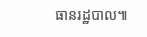ធានរដ្ឋបាល៕